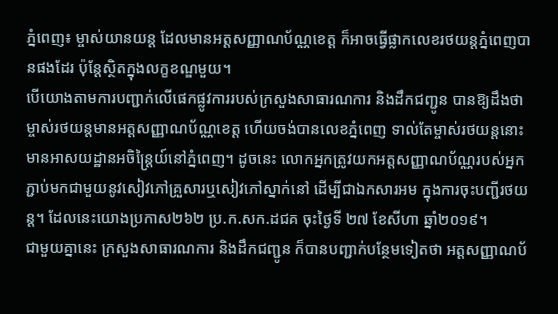ភ្នំពេញ៖ ម្ចាស់យានយន្ត ដែលមានអត្តសញ្ញាណប័ណ្ណខេត្ត ក៏អាចធ្វើផ្លាកលេខរថយន្តភ្នំពេញបានផងដែរ ប៉ុន្តែស្ថិតក្នុងលក្ខខណ្ឌមួយ។
បើយោងតាមការបញ្ជាក់លើផេកផ្លូវការរបស់ក្រសួងសាធារណការ និងដឹកជញ្ជូន បានឱ្យដឹងថា ម្ចាស់រថយន្តមានអត្តសញ្ញាណប័ណ្ណខេត្ត ហើយចង់បានលេខភ្នំពេញ ទាល់តែម្ចាស់រថយន្តនោះមានអាសយដ្ឋានអចិន្ត្រៃយ៍នៅភ្នំពេញ។ ដូចនេះ លោកអ្នកត្រូវយកអត្តសញ្ញាណប័ណ្ណរបស់អ្នក ភ្ជាប់មកជាមួយនូវសៀវភៅគ្រួសារឬសៀវភៅស្នាក់នៅ ដើម្បីជាឯកសារអម ក្នុងការចុះបញ្ជីរថយន្ត។ ដែលនេះយោងប្រកាស២៦២ ប្រ.ក.សក.ដជគ ចុះថ្ងៃទី ២៧ ខែសីហា ឆ្នាំ២០១៩។
ជាមួយគ្នានេះ ក្រសួងសាធារណការ និងដឹកជញ្ជូន ក៏បានបញ្ជាក់បន្ថែមទៀតថា អត្តសញ្ញាណប័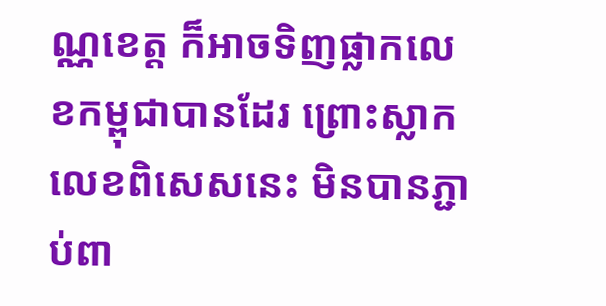ណ្ណខេត្ត ក៏អាចទិញផ្លាកលេខកម្ពុជាបានដែរ ព្រោះស្លាកលេខពិសេសនេះ មិនបានភ្ជាប់ពា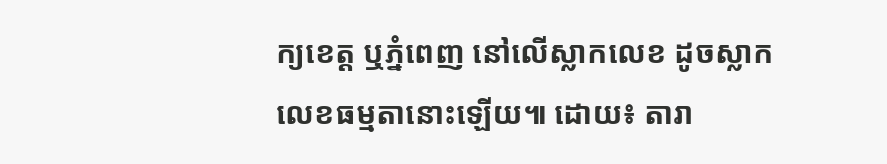ក្យខេត្ត ឬភ្នំពេញ នៅលើស្លាកលេខ ដូចស្លាកលេខធម្មតានោះឡើយ៕ ដោយ៖ តារា